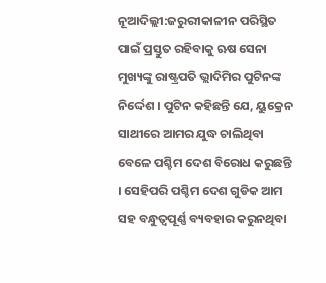ନୂଆଦିଲ୍ଲୀ:ଜରୁରୀକାଳୀନ ପରିସ୍ଥିତ ପାଇଁ ପ୍ରସ୍ତୁତ ରହିବାକୁ ଋଷ ସେନା ମୁଖ୍ୟଙ୍କୁ ରାଷ୍ଟ୍ରପତି ଭ୍ଲାଦିମିର ପୁଟିନଙ୍କ ନିର୍ଦ୍ଦେଶ । ପୁଟିନ କହିଛନ୍ତି ଯେ, ୟୁକ୍ରେନ ସାଥୀରେ ଆମର ଯୁଦ୍ଧ ଚାଲିଥିବା ବେଳେ ପଶ୍ଚିମ ଦେଶ ବିରୋଧ କରୁଛନ୍ତି । ସେହିପରି ପଶ୍ଚିମ ଦେଶ ଗୁଡିକ ଆମ ସହ ବନ୍ଧୁତ୍ବପୂର୍ଣ୍ଣ ବ୍ୟବହାର କରୁନଥିବା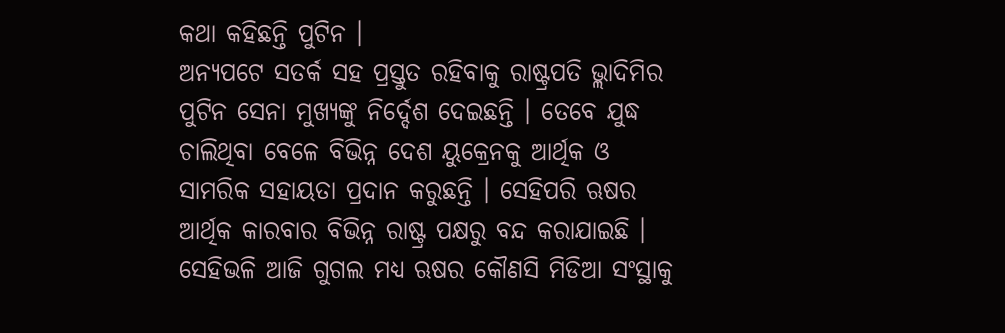କଥା କହିଛନ୍ତି ପୁଟିନ ।
ଅନ୍ୟପଟେ ସତର୍କ ସହ ପ୍ରସ୍ତୁତ ରହିବାକୁ ରାଷ୍ଟ୍ରପତି ଭ୍ଲାଦିମିର ପୁଟିନ ସେନା ମୁଖ୍ୟଙ୍କୁ ନିର୍ଦ୍ଦେଶ ଦେଇଛନ୍ତି । ତେବେ ଯୁଦ୍ଧ ଚାଲିଥିବା ବେଳେ ବିଭିନ୍ନ ଦେଶ ୟୁକ୍ରେନକୁ ଆର୍ଥିକ ଓ ସାମରିକ ସହାୟତା ପ୍ରଦାନ କରୁଛନ୍ତି । ସେହିପରି ଋଷର ଆର୍ଥିକ କାରବାର ବିଭିନ୍ନ ରାଷ୍ଟ୍ର ପକ୍ଷରୁ ବନ୍ଦ କରାଯାଇଛି । ସେହିଭଳି ଆଜି ଗୁଗଲ ମଧ୍ୟ ଋଷର କୌଣସି ମିଡିଆ ସଂସ୍ଥାକୁ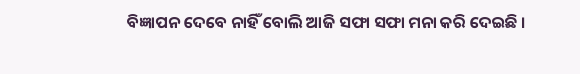ବିଜ୍ଞାପନ ଦେବେ ନାହିଁ ବୋଲି ଆଜି ସଫା ସଫା ମନା କରି ଦେଇଛି ।